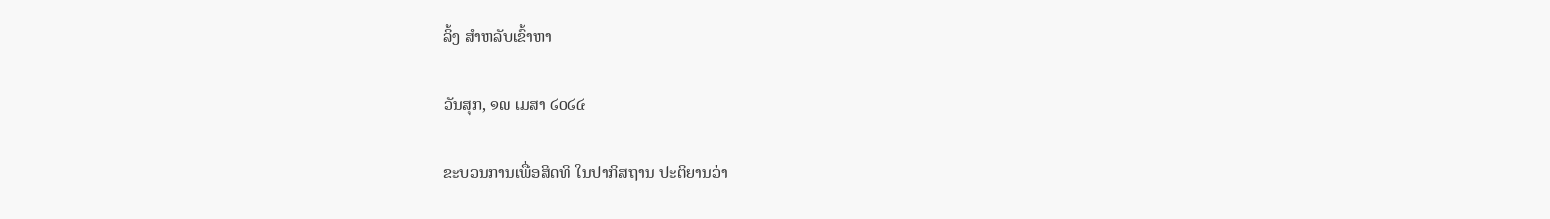ລິ້ງ ສຳຫລັບເຂົ້າຫາ

ວັນສຸກ, ໑໙ ເມສາ ໒໐໒໔

ຂະບວນການເພື່ອສິດທິ ໃນປາກິສຖານ ປະຕິຍານວ່າ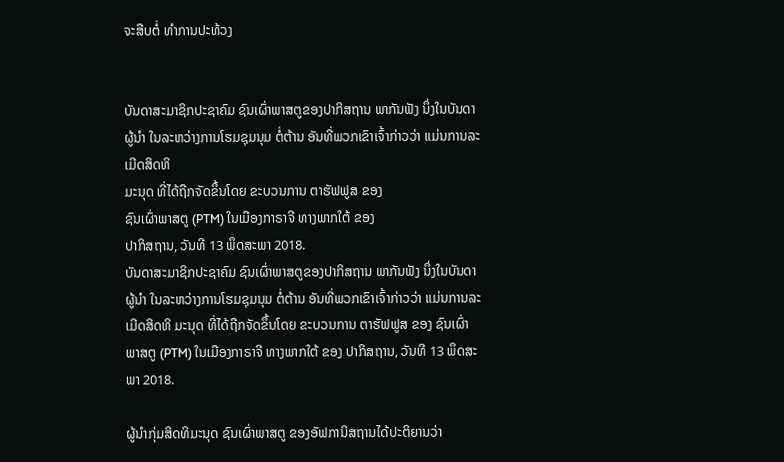ຈະສືບຕໍ່ ທຳການປະທ້ວງ


ບັນດາສະມາຊິກປະຊາຄົມ ຊົນເຜົ່າພາສຕູຂອງປາກິສຖານ ພາກັນຟັງ ນຶ່ງໃນບັນດາຜູ້ນຳ ໃນລະຫວ່າງການໂຮມຊຸມນຸມ ຕໍ່ຕ້ານ ອັນທີ່ພວກເຂົາເຈົ້າກ່າວວ່າ ແມ່ນການລະເມີດສິດທິ
ມະນຸດ ທີ່ໄດ້ຖືກຈັດຂຶ້ນໂດຍ ຂະບວນການ ຕາຮັຟຟູສ ຂອງ
ຊົນເຜົ່າພາສຕູ (PTM) ໃນເມືອງກາຣາຈີ ທາງພາກໃຕ້ ຂອງ
ປາກິສຖານ, ວັນທີ 13 ພຶດສະພາ 2018.
ບັນດາສະມາຊິກປະຊາຄົມ ຊົນເຜົ່າພາສຕູຂອງປາກິສຖານ ພາກັນຟັງ ນຶ່ງໃນບັນດາຜູ້ນຳ ໃນລະຫວ່າງການໂຮມຊຸມນຸມ ຕໍ່ຕ້ານ ອັນທີ່ພວກເຂົາເຈົ້າກ່າວວ່າ ແມ່ນການລະເມີດສິດທິ ມະນຸດ ທີ່ໄດ້ຖືກຈັດຂຶ້ນໂດຍ ຂະບວນການ ຕາຮັຟຟູສ ຂອງ ຊົນເຜົ່າພາສຕູ (PTM) ໃນເມືອງກາຣາຈີ ທາງພາກໃຕ້ ຂອງ ປາກິສຖານ, ວັນທີ 13 ພຶດສະພາ 2018.

ຜູ້ນຳກຸ່ມສິດທິມະນຸດ ຊົນເຜົ່າພາສຕູ ຂອງອັຟການິສຖານໄດ້ປະຕິຍານວ່າ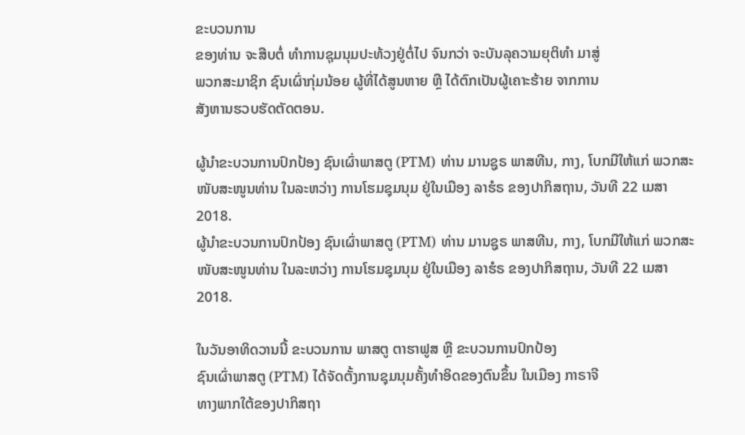ຂະບວນການ
ຂອງທ່ານ ຈະສືບຕໍ່ ທຳການຊຸມນຸມປະທ້ວງຢູ່ຕໍ່ໄປ ຈົນກວ່າ ຈະບັນລຸຄວາມຍຸຕິທຳ ມາສູ່
ພວກສະມາຊິກ ຊົນເຜົ່າກຸ່ມນ້ອຍ ຜູ້ທີ່ໄດ້ສູນຫາຍ ຫຼື ໄດ້ຕົກເປັນຜູ້ເຄາະຮ້າຍ ຈາກການ
ສັງຫານຮວບຮັດຕັດຕອນ.

ຜູ້ນຳຂະບວນການປົກປ້ອງ ຊົນເຜົ່າພາສຕູ (PTM) ທ່ານ ມານຊູຣ ພາສທີນ, ກາງ, ໂບກມືໃຫ້ແກ່ ພວກສະໜັບສະໜູນທ່ານ ໃນລະຫວ່າງ ການໂຮມຊຸມນຸມ ຢູ່ໃນເມືອງ ລາຮໍຣ ຂອງປາກິສຖານ, ວັນທີ 22 ເມສາ 2018.
ຜູ້ນຳຂະບວນການປົກປ້ອງ ຊົນເຜົ່າພາສຕູ (PTM) ທ່ານ ມານຊູຣ ພາສທີນ, ກາງ, ໂບກມືໃຫ້ແກ່ ພວກສະໜັບສະໜູນທ່ານ ໃນລະຫວ່າງ ການໂຮມຊຸມນຸມ ຢູ່ໃນເມືອງ ລາຮໍຣ ຂອງປາກິສຖານ, ວັນທີ 22 ເມສາ 2018.

ໃນວັນອາທິດວານນີ້ ຂະບວນການ ພາສຕູ ຕາຮາຟູສ ຫຼື ຂະບວນການປົກປ້ອງ
ຊົນເຜົ່າພາສຕູ (PTM) ໄດ້ຈັດຕັ້ງການຊຸມນຸມຄັ້ງທຳອິດຂອງຕົນຂຶ້ນ ໃນເມືອງ ກາຣາຈີ
ທາງພາກໃຕ້ຂອງປາກິສຖາ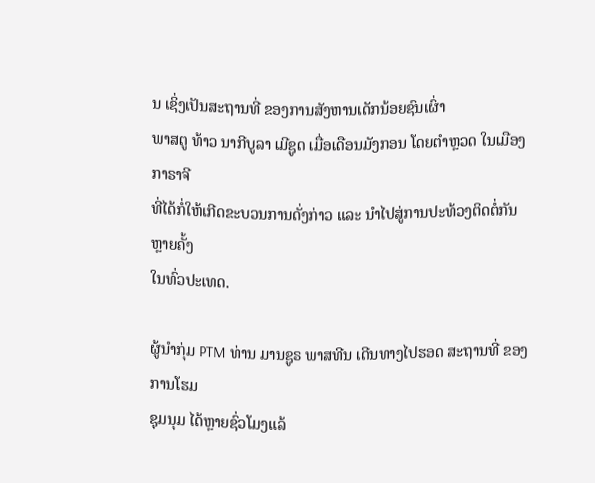ນ ເຊິ່ງເປັນສະຖານທີ່ ຂອງການສັງຫານເດັກນ້ອຍຊົນເຜົ່າ
ພາສຕູ ທ້າວ ນາກີບູລາ ເມີຊູດ ເມື່ອເດືອນມັງກອນ ໂດຍຕຳຫຼວດ ໃນເມືອງ ກາຣາຈີ
ທີ່ໄດ້ກໍ່ໃຫ້ເກີດຂະບວນການດັ່ງກ່າວ ແລະ ນຳໄປສູ່ການປະທ້ວງຕິດຕໍ່ກັນຫຼາຍຄັ້ງ
ໃນທົ່ວປະເທດ.

ຜູ້ນຳກຸ່ມ PTM ທ່ານ ມານຊູຣ ພາສທີນ ເດີນທາງໄປຮອດ ສະຖານທີ່ ຂອງການໂຮມ
ຊຸມນຸມ ໄດ້ຫຼາຍຊົ່ວໂມງແລ້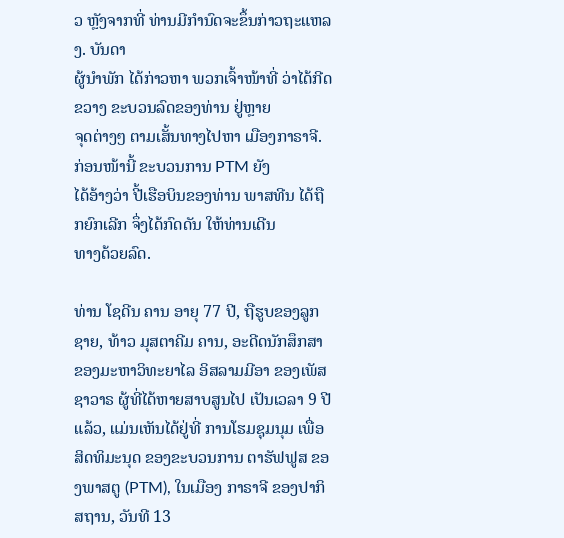ວ ຫຼັງຈາກທີ່ ທ່ານມີກຳນົດຈະຂຶ້ນກ່າວຖະແຫລງ. ບັນດາ
ຜູ້ນຳພັກ ໄດ້ກ່າວຫາ ພວກເຈົ້າໜ້າທີ່ ວ່າໄດ້ກີດຂວາງ ຂະບວນລົດຂອງທ່ານ ຢູ່ຫຼາຍ
ຈຸດຕ່າງໆ ຕາມເສັ້ນທາງໄປຫາ ເມືອງກາຣາຈີ. ກ່ອນໜ້ານີ້ ຂະບວນການ PTM ຍັງ
ໄດ້ອ້າງວ່າ ປີ້ເຮືອບິນຂອງທ່ານ ພາສທີນ ໄດ້ຖືກຍົກເລີກ ຈຶ່ງໄດ້ກົດດັນ ໃຫ້ທ່ານເດີນ
ທາງດ້ວຍລົດ.

ທ່ານ ໂຊດີນ ຄານ ອາຍຸ 77 ປີ, ຖືຮູບຂອງລູກຊາຍ, ທ້າວ ມຸສຕາຄີມ ຄານ, ອະດີດນັກສຶກສາ ຂອງມະຫາວິທະຍາໄລ ອິສລາມມີອາ ຂອງເພັສຊາວາຣ ຜູ້ທີ່ໄດ້ຫາຍສາບສູນໄປ ເປັນເວລາ 9 ປີແລ້ວ, ແມ່ນເຫັນໄດ້ຢູ່ທີ່ ການໂຮມຊຸມນຸມ ເພື່ອສິດທິມະນຸດ ຂອງຂະບວນການ ຕາຮັຟຟູສ ຂອງພາສຕູ (PTM), ໃນເມືອງ ກາຣາຈີ ຂອງປາກິສຖານ, ວັນທີ 13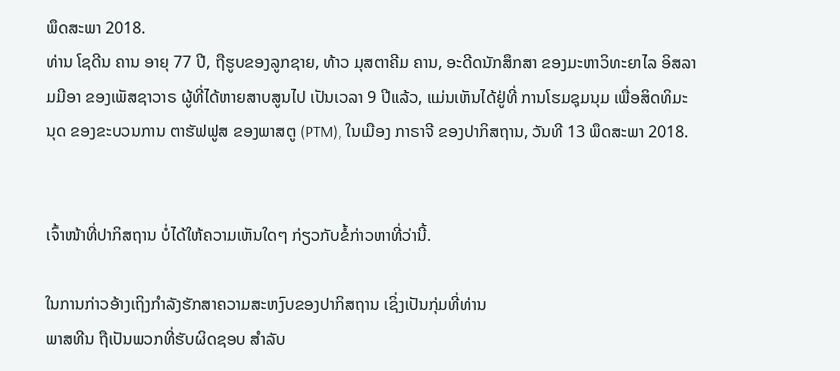ພຶດສະພາ 2018.
ທ່ານ ໂຊດີນ ຄານ ອາຍຸ 77 ປີ, ຖືຮູບຂອງລູກຊາຍ, ທ້າວ ມຸສຕາຄີມ ຄານ, ອະດີດນັກສຶກສາ ຂອງມະຫາວິທະຍາໄລ ອິສລາມມີອາ ຂອງເພັສຊາວາຣ ຜູ້ທີ່ໄດ້ຫາຍສາບສູນໄປ ເປັນເວລາ 9 ປີແລ້ວ, ແມ່ນເຫັນໄດ້ຢູ່ທີ່ ການໂຮມຊຸມນຸມ ເພື່ອສິດທິມະນຸດ ຂອງຂະບວນການ ຕາຮັຟຟູສ ຂອງພາສຕູ (PTM), ໃນເມືອງ ກາຣາຈີ ຂອງປາກິສຖານ, ວັນທີ 13 ພຶດສະພາ 2018.


ເຈົ້າໜ້າທີ່ປາກິສຖານ ບໍ່ໄດ້ໃຫ້ຄວາມເຫັນໃດໆ ກ່ຽວກັບຂໍ້ກ່າວຫາທີ່ວ່ານີ້.

ໃນການກ່າວອ້າງເຖິງກຳລັງຮັກສາຄວາມສະຫງົບຂອງປາກິສຖານ ເຊິ່ງເປັນກຸ່ມທີ່ທ່ານ
ພາສທີນ ຖືເປັນພວກທີ່ຮັບຜິດຊອບ ສຳລັບ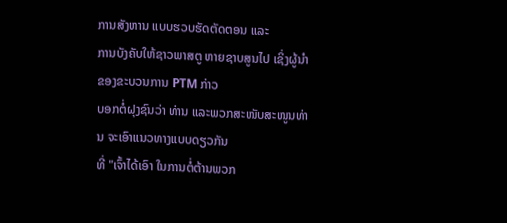ການສັງຫານ ແບບຮວບຮັດຕັດຕອນ ແລະ
ການບັງຄັບໃຫ້ຊາວພາສຕູ ຫາຍຊາບສູນໄປ ເຊິ່ງຜູ້ນຳຂອງຂະບວນການ PTM ກ່າວ
ບອກຕໍ່ຝຸງຊົນວ່າ ທ່ານ ແລະພວກສະໜັບສະໜູນທ່ານ ຈະເອົາແນວທາງແບບດຽວກັນ
ທີ່ "ເຈົ້າໄດ້ເອົາ ໃນການຕໍ່ຕ້ານພວກ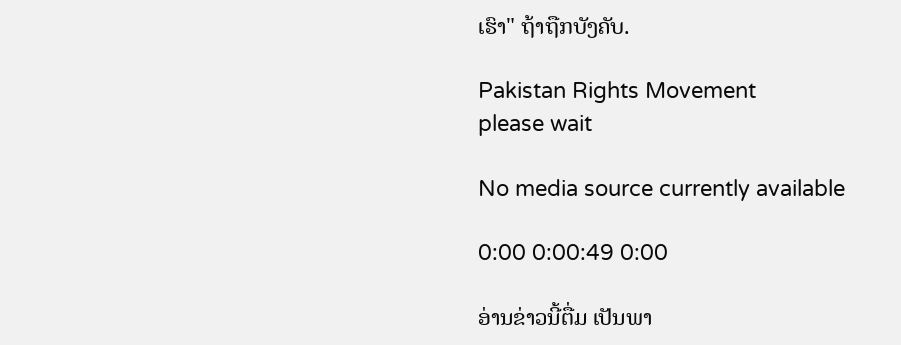ເຮົາ" ຖ້າຖືກບັງຄັບ.

Pakistan Rights Movement
please wait

No media source currently available

0:00 0:00:49 0:00

ອ່ານຂ່າວນີ້ຕື່ມ ເປັນພາ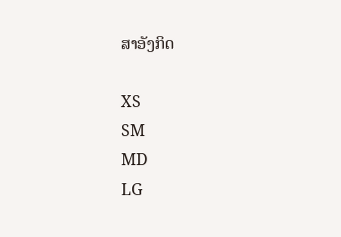ສາອັງກິດ

XS
SM
MD
LG